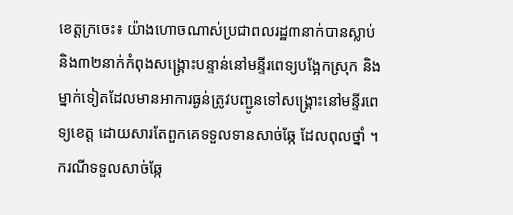ខេត្តក្រចេះ៖ យ៉ាងហោចណាស់ប្រជាពលរដ្ឋ៣នាក់បានស្លាប់ និង៣២នាក់កំពុងសង្គ្រោះបន្ទាន់នៅមន្ទីរពេទ្យបង្អែកស្រុក និងម្នាក់ទៀតដែលមានអាការធ្ងន់ត្រូវបញ្ជូនទៅសង្គ្រោះនៅមន្ទីរពេទ្យខេត្ត ដោយសារតែពួកគេទទួលទានសាច់ឆ្កែ ដែលពុលថ្នាំ ។ ករណីទទួលសាច់ឆ្កែ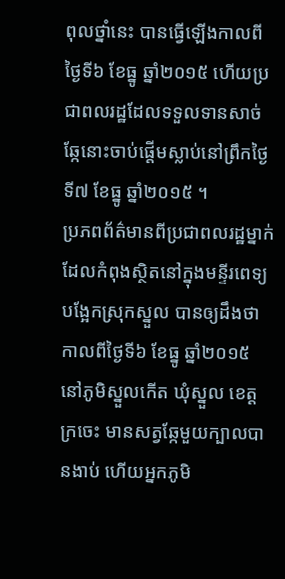ពុលថ្នាំនេះ បានធ្វើឡើងកាលពីថ្ងៃទី៦ ខែធ្នូ ឆ្នាំ២០១៥ ហើយប្រជាពលរដ្ឋដែលទទួលទានសាច់ឆ្កែនោះចាប់ផ្តើមស្លាប់នៅព្រឹកថ្ងៃទី៧ ខែធ្នូ ឆ្នាំ២០១៥ ។
ប្រភពព័ត៌មានពីប្រជាពលរដ្ឋម្នាក់ដែលកំពុងស្ថិតនៅក្នុងមន្ទីរពេទ្យបង្អែកស្រុកស្នួល បានឲ្យដឹងថា កាលពីថ្ងៃទី៦ ខែធ្នូ ឆ្នាំ២០១៥ នៅភូមិស្នួលកើត ឃុំស្នួល ខេត្តក្រចេះ មានសត្វឆ្កែមួយក្បាលបានងាប់ ហើយអ្នកភូមិ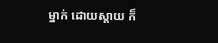ម្នាក់ ដោយស្តាយ ក៏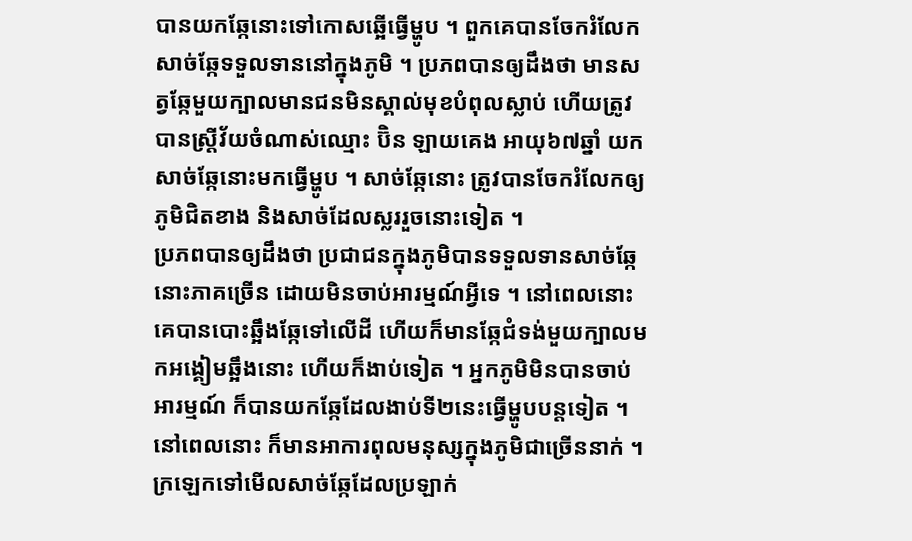បានយកឆ្កែនោះទៅកោសឆ្អើធ្វើម្ហូប ។ ពួកគេបានចែករំលែកសាច់ឆ្កែទទួលទាននៅក្នុងភូមិ ។ ប្រភពបានឲ្យដឹងថា មានសត្វឆ្កែមួយក្បាលមានជនមិនស្គាល់មុខបំពុលស្លាប់ ហើយត្រូវបានស្ត្រីវ័យចំណាស់ឈ្មោះ ប៊ិន ឡាយគេង អាយុ៦៧ឆ្នាំ យកសាច់ឆ្កែនោះមកធ្វើម្ហូប ។ សាច់ឆ្កែនោះ ត្រូវបានចែករំលែកឲ្យភូមិជិតខាង និងសាច់ដែលស្លររួចនោះទៀត ។
ប្រភពបានឲ្យដឹងថា ប្រជាជនក្នុងភូមិបានទទួលទានសាច់ឆ្កែនោះភាគច្រើន ដោយមិនចាប់អារម្មណ៍អ្វីទេ ។ នៅពេលនោះ គេបានបោះឆ្អឹងឆ្កែទៅលើដី ហើយក៏មានឆ្កែជំទង់មួយក្បាលមកអង្គៀមឆ្អឹងនោះ ហើយក៏ងាប់ទៀត ។ អ្នកភូមិមិនបានចាប់អារម្មណ៍ ក៏បានយកឆ្កែដែលងាប់ទី២នេះធ្វើម្ហូបបន្តទៀត ។ នៅពេលនោះ ក៏មានអាការពុលមនុស្សក្នុងភូមិជាច្រើននាក់ ។ ក្រឡេកទៅមើលសាច់ឆ្កែដែលប្រឡាក់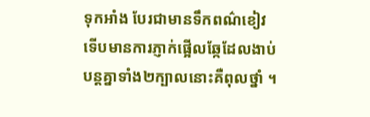ទុកអាំង បែរជាមានទឹកពណ៌ខៀវ ទើបមានការភ្ញាក់ផ្អើលឆ្កែដែលងាប់បន្តគ្នាទាំង២ក្បាលនោះគឺពុលថ្នាំ ។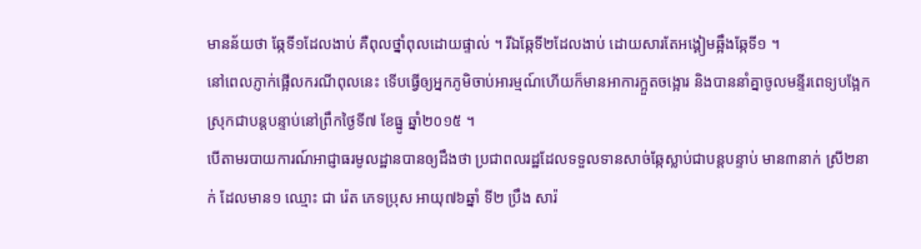មានន័យថា ឆ្កែទី១ដែលងាប់ គឺពុលថ្នាំពុលដោយផ្ទាល់ ។ រីឯឆ្កែទី២ដែលងាប់ ដោយសារតែអង្គៀមឆ្អឹងឆ្កែទី១ ។
នៅពេលភ្ញាក់ផ្អើលករណីពុលនេះ ទើបធ្វើឲ្យអ្នកភូមិចាប់អារម្មណ៍ហើយក៏មានអាការក្អួតចង្អោរ និងបាននាំគ្នាចូលមន្ទីរពេទ្យបង្អែកស្រុកជាបន្តបន្ទាប់នៅព្រឹកថ្ងៃទី៧ ខែធ្នូ ឆ្នាំ២០១៥ ។
បើតាមរបាយការណ៍អាជ្ញាធរមូលដ្ឋានបានឲ្យដឹងថា ប្រជាពលរដ្ឋដែលទទួលទានសាច់ឆ្កែស្លាប់ជាបន្តបន្ទាប់ មាន៣នាក់ ស្រី២នាក់ ដែលមាន១ ឈ្មោះ ជា រ៉េត ភេទប្រុស អាយុ៧៦ឆ្នាំ ទី២ ប្រឹង សារ៉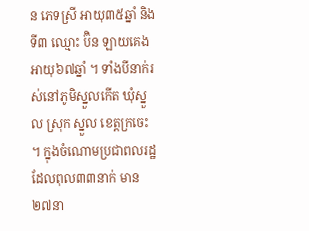ន ភេទស្រី អាយុ៣៥ឆ្នាំ និងទី៣ ឈ្មោះ ប៊ិន ឡាយគេង អាយុ៦៧ឆ្នាំ ។ ទាំងបីនាក់រស់នៅភូមិស្នួលកើត ឃុំស្នួល ស្រុក ស្នួល ខេត្តក្រចេះ ។ ក្នុងចំណោមប្រជាពលរដ្ឋដែលពុល៣៣នាក់ មាន២៧នា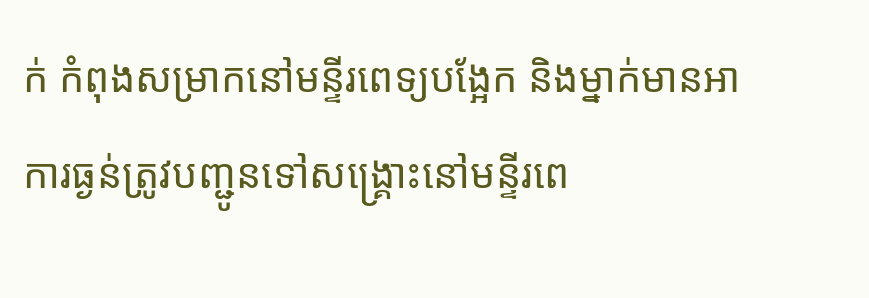ក់ កំពុងសម្រាកនៅមន្ទីរពេទ្យបង្អែក និងម្នាក់មានអាការធ្ងន់ត្រូវបញ្ជូនទៅសង្គ្រោះនៅមន្ទីរពេ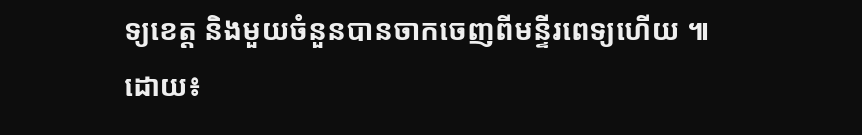ទ្យខេត្ត និងមួយចំនួនបានចាកចេញពីមន្ទីរពេទ្យហើយ ៕
ដោយ៖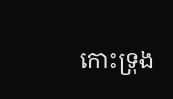កោះទ្រុង